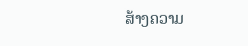ສ້າງຄວາມ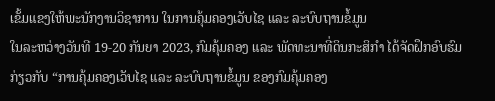ເຂັ້ມແຂງໃຫ້ພະນັກງານວິຊາການ ໃນການຄຸ້ມຄອງເວັບໄຊ ແລະ ລະບົບຖານຂໍ້ມູນ
ໃນລະຫວ່າງວັນທີ 19-20 ກັນຍາ 2023, ກົມຄຸ້ມຄອງ ແລະ ພັດທະນາທີ່ດິນກະສິກໍາ ໄດ້ຈັດຝຶກອົບຮົມ ກ່ຽວກັບ “ການຄຸ້ມຄອງເວັບໄຊ ແລະ ລະບົບຖານຂໍ້ມູນ ຂອງກົມຄຸ້ມຄອງ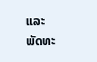ແລະ ພັດທະ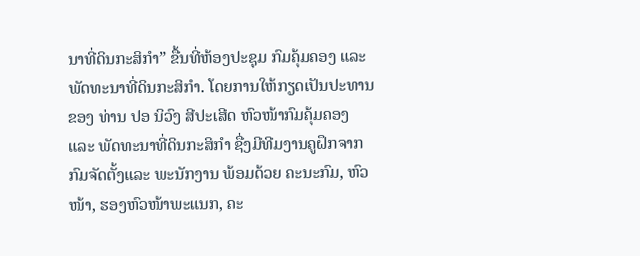ນາທີ່ດິນກະສິກຳ” ຂື້ນທີ່ຫ້ອງປະຊຸມ ກົມຄຸ້ມຄອງ ແລະ ພັດທະນາທີ່ດິນກະສິກໍາ. ໂດຍການໃຫ້ກຽດເປັນປະທານ ຂອງ ທ່ານ ປອ ນິວົງ ສີປະເສີດ ຫົວໜ້າກົມຄຸ້ມຄອງ ແລະ ພັດທະນາທີ່ດິນກະສິກຳ ຊື່ງມີທີມງານຄູຝຶກຈາກກົມຈັດຕັ້ງແລະ ພະນັກງານ ພ້ອມດ້ວຍ ຄະນະກົມ, ຫົວໜ້າ, ຮອງຫົວໜ້າພະແນກ, ຄະ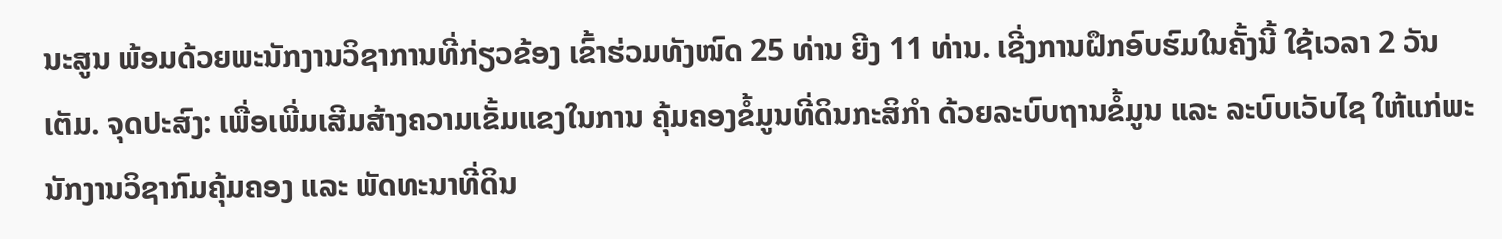ນະສູນ ພ້ອມດ້ວຍພະນັກງານວິຊາການທີ່ກ່ຽວຂ້ອງ ເຂົ້າຮ່ວມທັງໜົດ 25 ທ່ານ ຍີງ 11 ທ່ານ. ເຊີ່ງການຝຶກອົບຮົມໃນຄັ້ງນີ້ ໃຊ້ເວລາ 2 ວັນເຕັມ. ຈຸດປະສົງ: ເພື່ອເພີ່ມເສີມສ້າງຄວາມເຂັ້ມແຂງໃນການ ຄຸ້ມຄອງຂໍ້ມູນທີ່ດິນກະສິກໍາ ດ້ວຍລະບົບຖານຂໍ້ມູນ ແລະ ລະບົບເວັບໄຊ ໃຫ້ແກ່ພະນັກງານວິຊາກົມຄຸ້ມຄອງ ແລະ ພັດທະນາທີ່ດິນ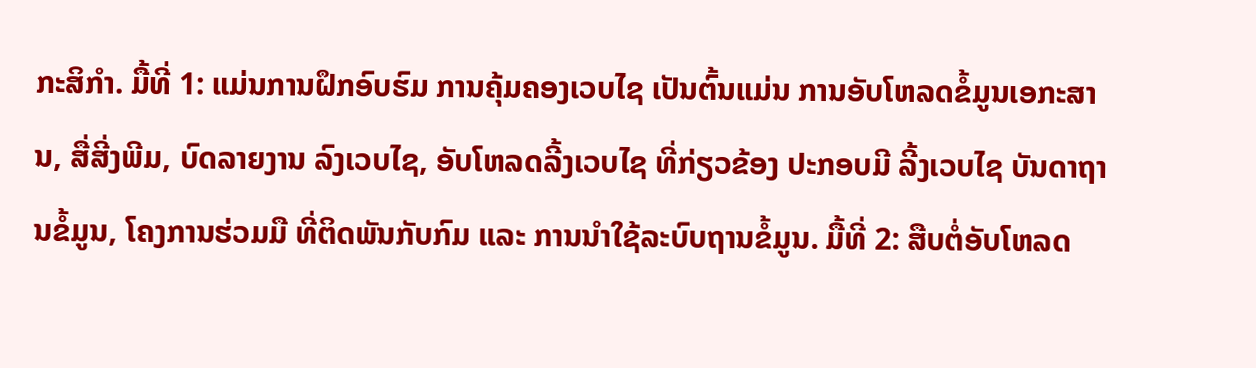ກະສິກຳ. ມື້ທີ່ 1: ແມ່ນການຝຶກອົບຮົມ ການຄຸ້ມຄອງເວບໄຊ ເປັນຕົ້ນແມ່ນ ການອັບໂຫລດຂໍ້ມູນເອກະສານ, ສື່ສີ່ງພີມ, ບົດລາຍງານ ລົງເວບໄຊ, ອັບໂຫລດລີ້ງເວບໄຊ ທີ່ກ່ຽວຂ້ອງ ປະກອບມີ ລີ້ງເວບໄຊ ບັນດາຖານຂໍ້ມູນ, ໂຄງການຮ່ວມມື ທີ່ຕິດພັນກັບກົມ ແລະ ການນໍາໃຊ້ລະບົບຖານຂໍ້ມູນ. ມື້ທີ່ 2: ສືບຕໍ່ອັບໂຫລດ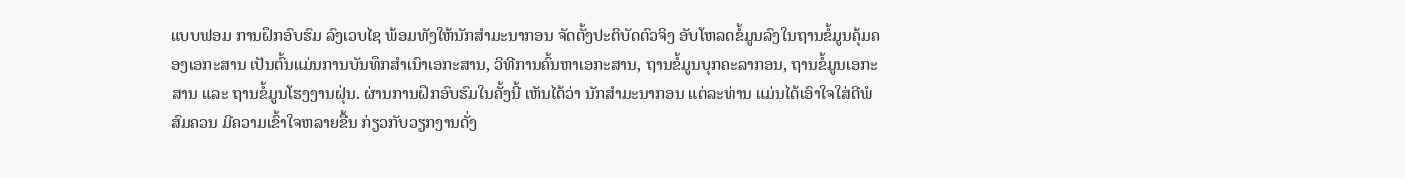ແບບຟອມ ການຝຶກອົບຮົມ ລົງເວບໄຊ ພ້ອມທັງໃຫ້ນັກສໍາມະນາກອນ ຈັດຕັ້ງປະຕິບັດຕົວຈິງ ອັບໂຫລດຂໍ້ມູນລົງໃນຖານຂໍ້ມູນຄຸ້ມຄອງເອກະສານ ເປັນຕົ້ນແມ່ນການບັນທຶກສໍາເນົາເອກະສານ, ວິທີການຄົ້ນຫາເອກະສານ, ຖານຂໍ້ມູນບຸກຄະລາກອນ, ຖານຂໍ້ມູນເອກະສານ ແລະ ຖານຂໍ້ມູນໂຮງງານຝຸ່ນ. ຜ່ານການຝຶກອົບຮົມໃນຄັ້ງນີ້ ເຫັນໄດ້ວ່າ ນັກສໍາມະນາກອນ ແຕ່ລະທ່ານ ແມ່ນໄດ້ເອົາໃຈໃສ່ດີພໍສົມຄວນ ມີຄວາມເຂົ້າໃຈຫລາຍຂື້ນ ກ່ຽວກັບວຽກງານດັ່ງ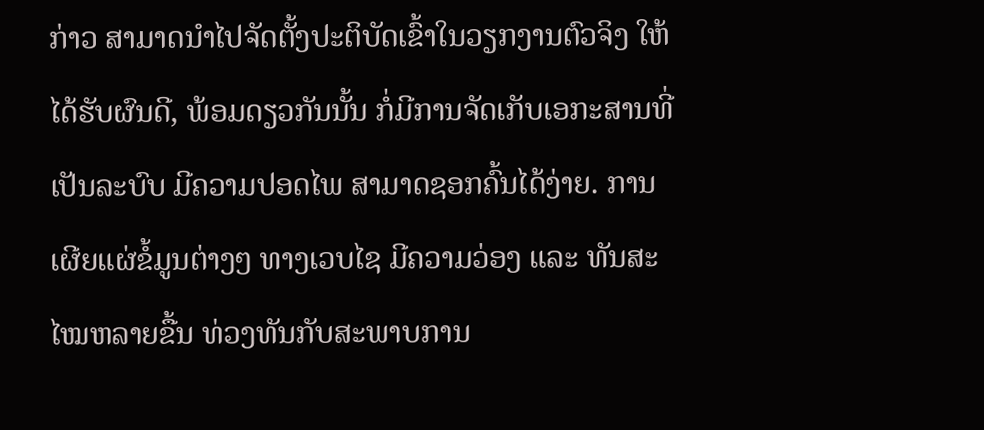ກ່າວ ສາມາດນໍາໄປຈັດຕັ້ງປະຕິບັດເຂົ້າໃນວຽກງານຕົວຈິງ ໃຫ້ໄດ້ຮັບຜົນດີ, ພ້ອມດຽວກັນນັ້ນ ກໍ່ມີການຈັດເກັບເອກະສານທີ່ເປັນລະບົບ ມີຄວາມປອດໄພ ສາມາດຊອກຄົ້ນໄດ້ງ່າຍ. ການເຜີຍແຜ່ຂໍ້ມູນຕ່າງໆ ທາງເວບໄຊ ມີຄວາມວ່ອງ ແລະ ທັນສະໄໝຫລາຍຂື້ນ ທ່ວງທັນກັບສະພາບການ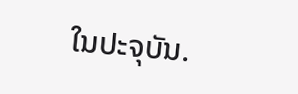ໃນປະຈຸບັນ.